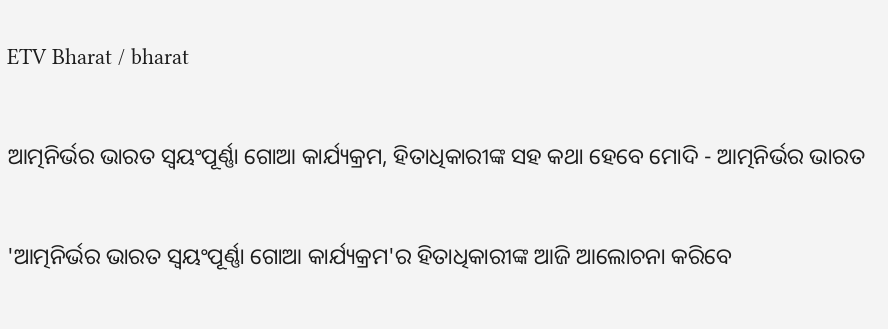ETV Bharat / bharat

ଆତ୍ମନିର୍ଭର ଭାରତ ସ୍ବୟଂପୂର୍ଣ୍ଣା ଗୋଆ କାର୍ଯ୍ୟକ୍ରମ, ହିତାଧିକାରୀଙ୍କ ସହ କଥା ହେବେ ମୋଦି - ଆତ୍ମନିର୍ଭର ଭାରତ

'ଆତ୍ମନିର୍ଭର ଭାରତ ସ୍ବୟଂପୂର୍ଣ୍ଣା ଗୋଆ କାର୍ଯ୍ୟକ୍ରମ'ର ହିତାଧିକାରୀଙ୍କ ଆଜି ଆଲୋଚନା କରିବେ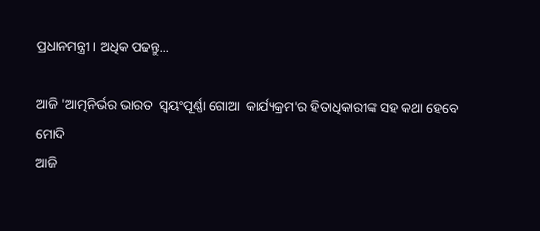ପ୍ରଧାନମନ୍ତ୍ରୀ । ଅଧିକ ପଢନ୍ତୁ...

ଆଜି 'ଆତ୍ମନିର୍ଭର ଭାରତ  ସ୍ବୟଂପୂର୍ଣ୍ଣା ଗୋଆ  କାର୍ଯ୍ୟକ୍ରମ'ର ହିତାଧିକାରୀଙ୍କ ସହ କଥା ହେବେ ମୋଦି
ଆଜି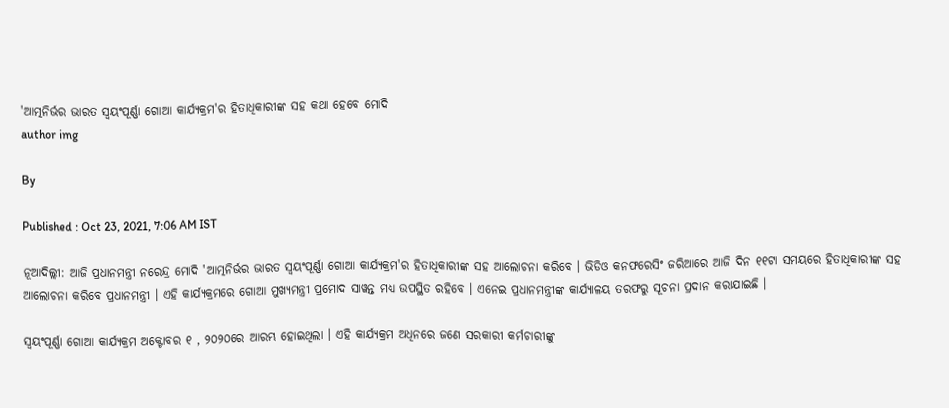'ଆତ୍ମନିର୍ଭର ଭାରତ ସ୍ବୟଂପୂର୍ଣ୍ଣା ଗୋଆ କାର୍ଯ୍ୟକ୍ରମ'ର ହିତାଧିକାରୀଙ୍କ ସହ କଥା ହେବେ ମୋଦି
author img

By

Published : Oct 23, 2021, 7:06 AM IST

ନୂଆଦିଲ୍ଲୀ: ଆଜି ପ୍ରଧାନମନ୍ତ୍ରୀ ନରେନ୍ଦ୍ର ମୋଦି 'ଆତ୍ମନିର୍ଭର ଭାରତ ସ୍ବୟଂପୂର୍ଣ୍ଣା ଗୋଆ କାର୍ଯ୍ୟକ୍ରମ'ର ହିତାଧିକାରୀଙ୍କ ସହ ଆଲୋଚନା କରିବେ । ଭିଡିଓ କନଫରେସିଂ ଜରିଆରେ ଆଜି ଦିନ ୧୧ଟା ସମୟରେ ହିତାଧିକାରୀଙ୍କ ସହ ଆଲୋଚନା କରିବେ ପ୍ରଧାନମନ୍ତ୍ରୀ । ଏହି କାର୍ଯ୍ୟକ୍ରମରେ ଗୋଆ ମୁଖ୍ୟମନ୍ତ୍ରୀ ପ୍ରମୋଦ ସାୱନ୍ତ ମଧ୍ୟ ଉପସ୍ଥିତ ରହିବେ । ଏନେଇ ପ୍ରଧାନମନ୍ତ୍ରୀଙ୍କ କାର୍ଯ୍ୟାଳୟ ତରଫରୁ ସୂଚନା ପ୍ରଦାନ କରାଯାଇଛି ।

ସ୍ବୟଂପୂର୍ଣ୍ଣା ଗୋଆ କାର୍ଯ୍ୟକ୍ରମ ଅକ୍ଟୋବର ୧ , ୨୦୨୦ରେ ଆରମ୍ଭ ହୋଇଥିଲା । ଏହି କାର୍ଯ୍ୟକ୍ରମ ଅଧିନରେ ଜଣେ ସରକାରୀ କର୍ମଚାରୀଙ୍କୁ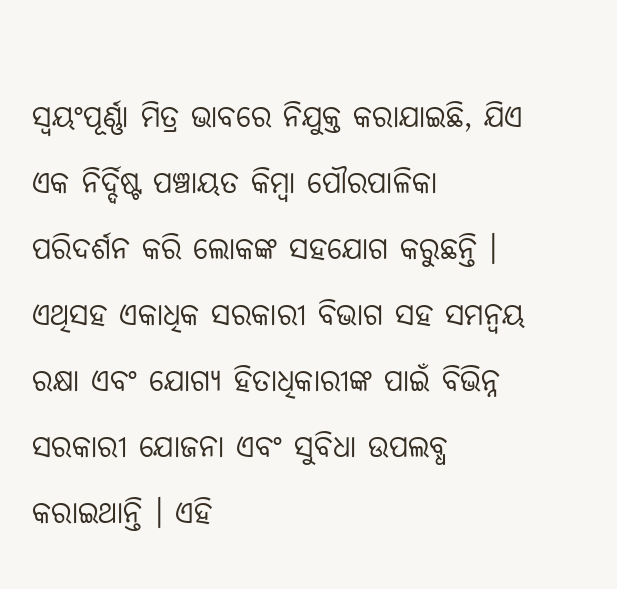ସ୍ବୟଂପୂର୍ଣ୍ଣା ମିତ୍ର ଭାବରେ ନିଯୁକ୍ତ କରାଯାଇଛି, ଯିଏ ଏକ ନିର୍ଦ୍ଦିଷ୍ଟ ପଞ୍ଚାୟତ କିମ୍ବା ପୌରପାଳିକା ପରିଦର୍ଶନ କରି ଲୋକଙ୍କ ସହଯୋଗ କରୁଛନ୍ତି । ଏଥିସହ ଏକାଧିକ ସରକାରୀ ବିଭାଗ ସହ ସମନ୍ୱୟ ରକ୍ଷା ଏବଂ ଯୋଗ୍ୟ ହିତାଧିକାରୀଙ୍କ ପାଇଁ ବିଭିନ୍ନ ସରକାରୀ ଯୋଜନା ଏବଂ ସୁବିଧା ଉପଲବ୍ଧ କରାଇଥାନ୍ତି । ଏହି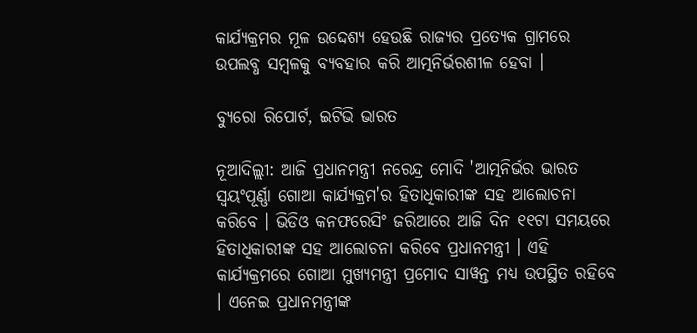କାର୍ଯ୍ୟକ୍ରମର ମୂଳ ଉଦ୍ଦେଶ୍ୟ ହେଉଛି ରାଜ୍ୟର ପ୍ରତ୍ୟେକ ଗ୍ରାମରେ ଉପଲବ୍ଧ ସମ୍ବଳକୁ ବ୍ୟବହାର କରି ଆତ୍ମନିର୍ଭରଶୀଳ ହେବା ।

ବ୍ୟୁରୋ ରିପୋର୍ଟ, ଇଟିଭି ଭାରତ

ନୂଆଦିଲ୍ଲୀ: ଆଜି ପ୍ରଧାନମନ୍ତ୍ରୀ ନରେନ୍ଦ୍ର ମୋଦି 'ଆତ୍ମନିର୍ଭର ଭାରତ ସ୍ବୟଂପୂର୍ଣ୍ଣା ଗୋଆ କାର୍ଯ୍ୟକ୍ରମ'ର ହିତାଧିକାରୀଙ୍କ ସହ ଆଲୋଚନା କରିବେ । ଭିଡିଓ କନଫରେସିଂ ଜରିଆରେ ଆଜି ଦିନ ୧୧ଟା ସମୟରେ ହିତାଧିକାରୀଙ୍କ ସହ ଆଲୋଚନା କରିବେ ପ୍ରଧାନମନ୍ତ୍ରୀ । ଏହି କାର୍ଯ୍ୟକ୍ରମରେ ଗୋଆ ମୁଖ୍ୟମନ୍ତ୍ରୀ ପ୍ରମୋଦ ସାୱନ୍ତ ମଧ୍ୟ ଉପସ୍ଥିତ ରହିବେ । ଏନେଇ ପ୍ରଧାନମନ୍ତ୍ରୀଙ୍କ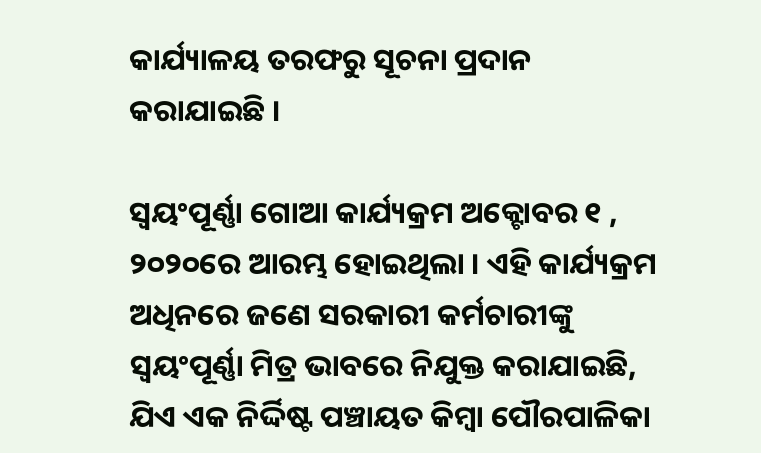କାର୍ଯ୍ୟାଳୟ ତରଫରୁ ସୂଚନା ପ୍ରଦାନ କରାଯାଇଛି ।

ସ୍ବୟଂପୂର୍ଣ୍ଣା ଗୋଆ କାର୍ଯ୍ୟକ୍ରମ ଅକ୍ଟୋବର ୧ , ୨୦୨୦ରେ ଆରମ୍ଭ ହୋଇଥିଲା । ଏହି କାର୍ଯ୍ୟକ୍ରମ ଅଧିନରେ ଜଣେ ସରକାରୀ କର୍ମଚାରୀଙ୍କୁ ସ୍ବୟଂପୂର୍ଣ୍ଣା ମିତ୍ର ଭାବରେ ନିଯୁକ୍ତ କରାଯାଇଛି, ଯିଏ ଏକ ନିର୍ଦ୍ଦିଷ୍ଟ ପଞ୍ଚାୟତ କିମ୍ବା ପୌରପାଳିକା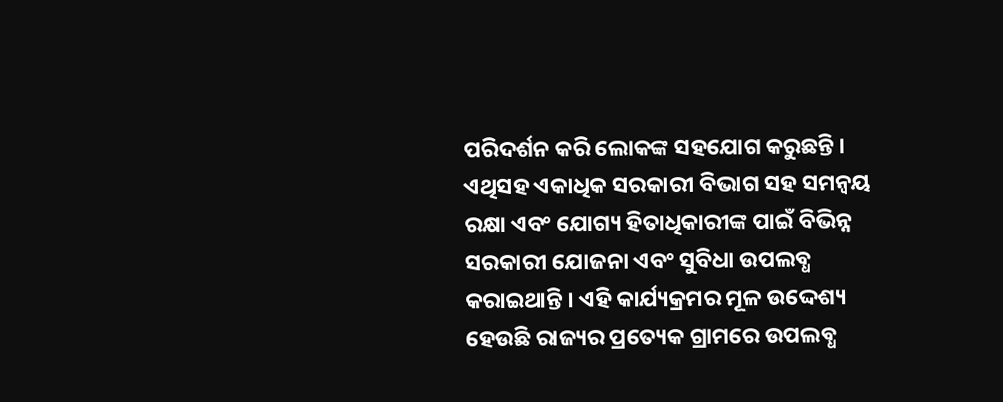ପରିଦର୍ଶନ କରି ଲୋକଙ୍କ ସହଯୋଗ କରୁଛନ୍ତି । ଏଥିସହ ଏକାଧିକ ସରକାରୀ ବିଭାଗ ସହ ସମନ୍ୱୟ ରକ୍ଷା ଏବଂ ଯୋଗ୍ୟ ହିତାଧିକାରୀଙ୍କ ପାଇଁ ବିଭିନ୍ନ ସରକାରୀ ଯୋଜନା ଏବଂ ସୁବିଧା ଉପଲବ୍ଧ କରାଇଥାନ୍ତି । ଏହି କାର୍ଯ୍ୟକ୍ରମର ମୂଳ ଉଦ୍ଦେଶ୍ୟ ହେଉଛି ରାଜ୍ୟର ପ୍ରତ୍ୟେକ ଗ୍ରାମରେ ଉପଲବ୍ଧ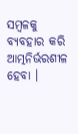ସମ୍ବଳକୁ ବ୍ୟବହାର କରି ଆତ୍ମନିର୍ଭରଶୀଳ ହେବା ।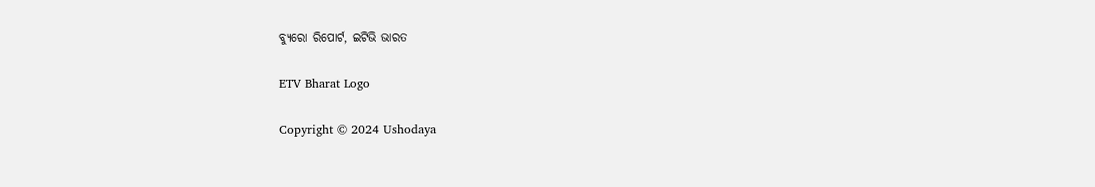ବ୍ୟୁରୋ ରିପୋର୍ଟ, ଇଟିଭି ଭାରତ

ETV Bharat Logo

Copyright © 2024 Ushodaya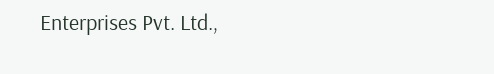Enterprises Pvt. Ltd.,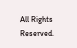All Rights Reserved.